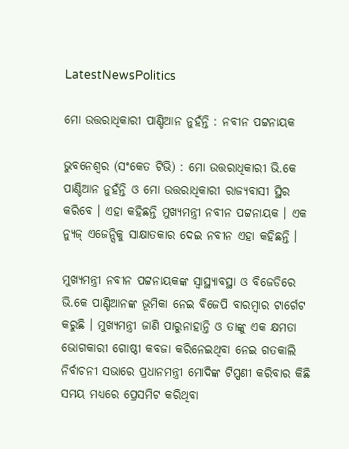LatestNewsPolitics

ମୋ ଉତ୍ତରାଧିକାରୀ ପାଣ୍ଡିଆନ ନୁହଁନ୍ତି : ନବୀନ ପଟ୍ଟନାୟକ

ଭୁବନେଶ୍ୱର (ସଂକେତ ଟିଭି) : ମୋ ଉତ୍ତରାଧିକାରୀ ଭି.କେ ପାଣ୍ଡିଆନ ନୁହଁନ୍ତି ଓ ମୋ ଉତ୍ତରାଧିକାରୀ ରାଜ୍ୟବାସୀ ସ୍ଥିର କରିବେ । ଏହା କହିଛନ୍ତି ମୁଖ୍ୟମନ୍ତ୍ରୀ ନବୀନ ପଟ୍ଟନାୟକ । ଏକ ନ୍ୟୁଜ୍ ଏଜେନ୍ସିକୁ ସାକ୍ଷାତକାର ଦେଇ ନବୀନ ଏହା କହିଛନ୍ତି ।

ମୁଖ୍ୟମନ୍ତ୍ରୀ ନବୀନ ପଟ୍ଟନାୟକଙ୍କ ସ୍ବାସ୍ଥ୍ୟାବସ୍ଥା ଓ ବିଜେଡିରେ ଭି.କେ ପାଣ୍ଡିଆନଙ୍କ ଭୂମିକା ନେଇ ବିଜେପି ବାରମ୍ବାର ଟାର୍ଗେଟ କରୁଛି । ମୁଖ୍ୟମନ୍ତ୍ରୀ ଜାଣି ପାରୁନାହାନ୍ତି ଓ ତାଙ୍କୁ ଏକ କ୍ଷମତା ଭୋଗକାରୀ ଗୋଷ୍ଠୀ କବଜା କରିନେଇଥିବା ନେଇ ଗତକାଲି ନିର୍ବାଚନୀ ସଭାରେ ପ୍ରଧାନମନ୍ତ୍ରୀ ମୋଦିଙ୍କ ଟିପ୍ପଣୀ କରିବାର କିଛି ସମୟ ମଧ୍ୟରେ ପ୍ରେସମିଟ କରିଥିବା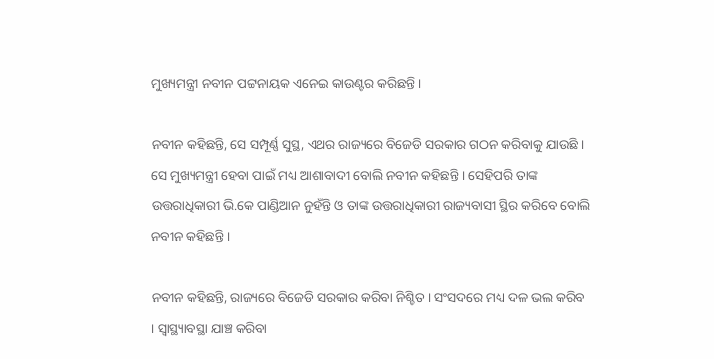ମୁଖ୍ୟମନ୍ତ୍ରୀ ନବୀନ ପଟ୍ଟନାୟକ ଏନେଇ କାଉଣ୍ଟର କରିଛନ୍ତି ।

ନବୀନ କହିଛନ୍ତି, ସେ ସମ୍ପୂର୍ଣ୍ଣ ସୁସ୍ଥ, ଏଥର ରାଜ୍ୟରେ ବିଜେଡି ସରକାର ଗଠନ କରିବାକୁ ଯାଉଛି । ସେ ମୁଖ୍ୟମନ୍ତ୍ରୀ ହେବା ପାଇଁ ମଧ୍ୟ ଆଶାବାଦୀ ବୋଲି ନବୀନ କହିଛନ୍ତି । ସେହିପରି ତାଙ୍କ ଉତ୍ତରାଧିକାରୀ ଭି.କେ ପାଣ୍ଡିଆନ ନୁହଁନ୍ତି ଓ ତାଙ୍କ ଉତ୍ତରାଧିକାରୀ ରାଜ୍ୟବାସୀ ସ୍ଥିର କରିବେ ବୋଲି ନବୀନ କହିଛନ୍ତି ।

ନବୀନ କହିଛନ୍ତି, ରାଜ୍ୟରେ ବିଜେଡି ସରକାର କରିବା ନିଶ୍ଚିତ । ସଂସଦରେ ମଧ୍ୟ ଦଳ ଭଲ କରିବ । ସ୍ବାସ୍ଥ୍ୟାବସ୍ଥା ଯାଞ୍ଚ କରିବା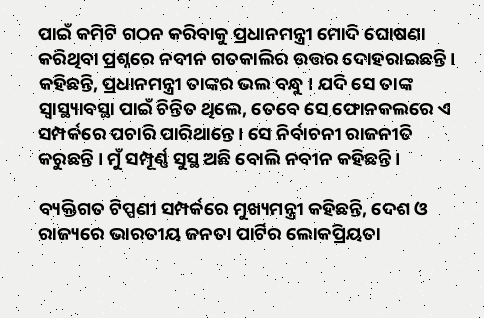ପାଇଁ କମିଟି ଗଠନ କରିବାକୁ ପ୍ରଧାନମନ୍ତ୍ରୀ ମୋଦି ଘୋଷଣା କରିଥିବା ପ୍ରଶ୍ନରେ ନବୀନ ଗତକାଲିର ଉତ୍ତର ଦୋହରାଇଛନ୍ତି । କହିଛନ୍ତି, ପ୍ରଧାନମନ୍ତ୍ରୀ ତାଙ୍କର ଭଲ ବନ୍ଧୁ । ଯଦି ସେ ତାଙ୍କ ସ୍ବାସ୍ଥ୍ୟାବସ୍ଥା ପାଇଁ ଚିନ୍ତିତ ଥିଲେ, ତେବେ ସେ ଫୋନକଲରେ ଏ ସମ୍ପର୍କରେ ପଚାରି ପାରିଥାନ୍ତେ । ସେ ନିର୍ବାଚନୀ ରାଜନୀତି କରୁଛନ୍ତି । ମୁଁ ସମ୍ପୂର୍ଣ୍ଣ ସୁସ୍ଥ ଅଛି ବୋଲି ନବୀନ କହିଛନ୍ତି ।

ବ୍ୟକ୍ତିଗତ ଟିପ୍ପଣୀ ସମ୍ପର୍କରେ ମୁଖ୍ୟମନ୍ତ୍ରୀ କହିଛନ୍ତି, ଦେଶ ଓ ରାଜ୍ୟରେ ଭାରତୀୟ ଜନତା ପାର୍ଟିର ଲୋକପ୍ରିୟତା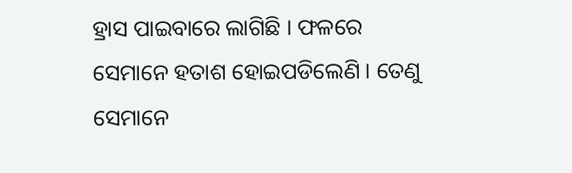ହ୍ରାସ ପାଇବାରେ ଲାଗିଛି । ଫଳରେ ସେମାନେ ହତାଶ ହୋଇପଡିଲେଣି । ତେଣୁ ସେମାନେ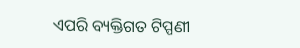ଏପରି ବ୍ୟକ୍ତିଗତ ଟିପ୍ପଣୀ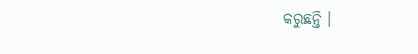କରୁଛନ୍ତି ।